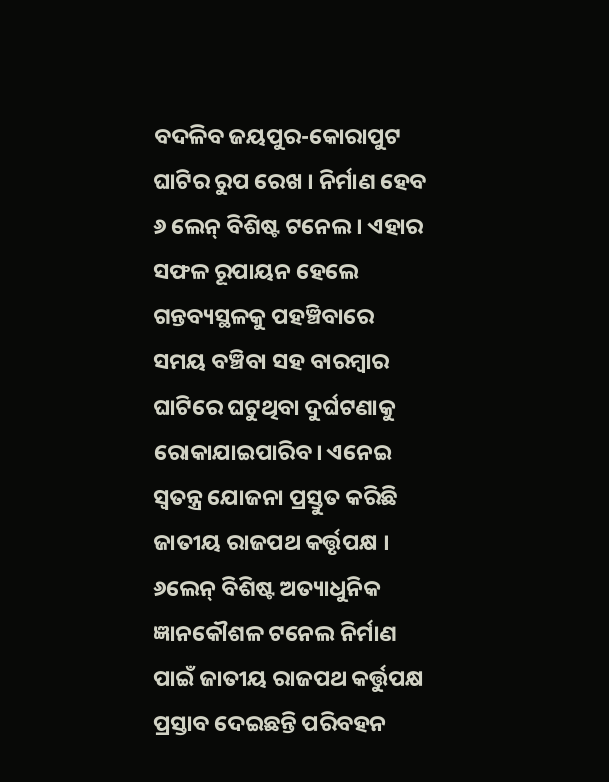ବଦଳିବ ଜୟପୁର-କୋରାପୁଟ ଘାଟିର ରୁପ ରେଖ । ନିର୍ମାଣ ହେବ ୬ ଲେନ୍ ବିଶିଷ୍ଟ ଟନେଲ । ଏହାର ସଫଳ ରୂପାୟନ ହେଲେ ଗନ୍ତବ୍ୟସ୍ଥଳକୁ ପହଞ୍ଚିବାରେ ସମୟ ବଞ୍ଚିବା ସହ ବାରମ୍ବାର ଘାଟିରେ ଘଟୁଥିବା ଦୁର୍ଘଟଣାକୁ ରୋକାଯାଇପାରିବ। ଏନେଇ ସ୍ୱତନ୍ତ୍ର ଯୋଜନା ପ୍ରସ୍ତୁତ କରିଛି ଜାତୀୟ ରାଜପଥ କର୍ତ୍ତୃପକ୍ଷ । ୬ଲେନ୍ ବିଶିଷ୍ଟ ଅତ୍ୟାଧୁନିକ ଜ୍ଞାନକୌଶଳ ଟନେଲ ନିର୍ମାଣ ପାଇଁ ଜାତୀୟ ରାଜପଥ କର୍ତ୍ତୁପକ୍ଷ ପ୍ରସ୍ତାବ ଦେଇଛନ୍ତି ପରିବହନ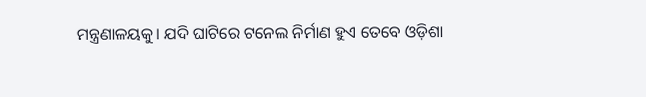ମନ୍ତ୍ରଣାଳୟକୁ। ଯଦି ଘାଟିରେ ଟନେଲ ନିର୍ମାଣ ହୁଏ ତେବେ ଓଡ଼ିଶା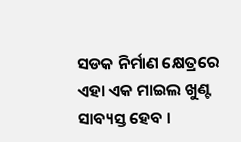ସଡକ ନିର୍ମାଣ କ୍ଷେତ୍ରରେ ଏହା ଏକ ମାଇଲ ଖୁଣ୍ଟ ସାବ୍ୟସ୍ତ ହେବ ।